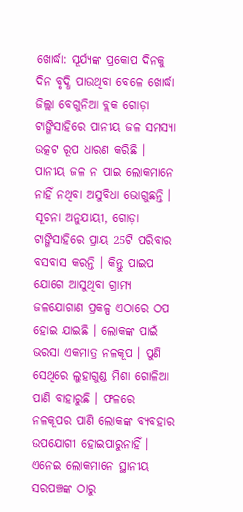ଖୋର୍ଦ୍ଧା: ସୂର୍ଯ୍ୟଙ୍କ ପ୍ରକୋପ ଦିନକୁ ଦିନ ବୃଦ୍ଧି ପାଉଥିବା ବେଳେ ଖୋର୍ଦ୍ଧା ଜିଲ୍ଲା ବେଗୁନିଆ ବ୍ଲକ ଗୋଡ଼ା ଟାଙ୍ଗିସାହିରେ ପାନୀୟ ଜଳ ସମସ୍ୟା ଉତ୍କଟ ରୂପ ଧାରଣ କରିଛି । ପାନୀୟ ଜଳ ନ ପାଇ ଲୋକମାନେ ନାହିଁ ନଥିବା ଅସୁବିଧା ଭୋଗୁଛନ୍ତି ।
ସୂଚନା ଅନୁଯାୟୀ, ଗୋଡ଼ା ଟାଙ୍ଗିସାହିରେ ପ୍ରାୟ 25ଟି ପରିବାର ବସବାସ କରନ୍ତି । କିନ୍ତୁ ପାଇପ ଯୋଗେ ଆସୁଥିବା ଗ୍ରାମ୍ୟ ଜଳଯୋଗାଣ ପ୍ରକଳ୍ପ ଏଠାରେ ଠପ ହୋଇ ଯାଇଛି । ଲୋକଙ୍କ ପାଇଁ ଭରସା ଏକମାତ୍ର ନଳକୂପ । ପୁଣି ସେଥିରେ ଲୁହାଗୁଣ୍ଡ ମିଶା ଗୋଳିଆ ପାଣି ବାହାରୁଛି । ଫଳରେ ନଳକୂପର ପାଣି ଲୋକଙ୍କ ବ୍ୟବହାର ଉପଯୋଗୀ ହୋଇପାରୁନାହିଁ ।
ଏନେଇ ଲୋକମାନେ ସ୍ଥାନୀୟ ସରପଞ୍ଚଙ୍କ ଠାରୁ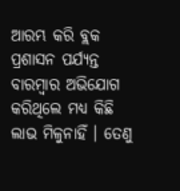ଆରମ୍ଭ କରି ବ୍ଲକ ପ୍ରଶାସନ ପର୍ଯ୍ୟନ୍ତ ବାରମ୍ବାର ଅଭିଯୋଗ କରିଥିଲେ ମଧ୍ୟ କିଛି ଲାଭ ମିଳୁନାହିଁ । ତେଣୁ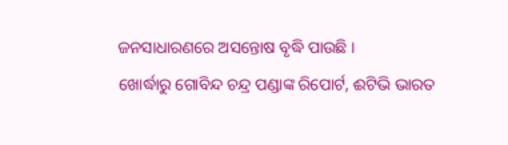ଜନସାଧାରଣରେ ଅସନ୍ତୋଷ ବୃଦ୍ଧି ପାଉଛି ।
ଖୋର୍ଦ୍ଧାରୁ ଗୋବିନ୍ଦ ଚନ୍ଦ୍ର ପଣ୍ଡାଙ୍କ ରିପୋର୍ଟ, ଈଟିଭି ଭାରତ